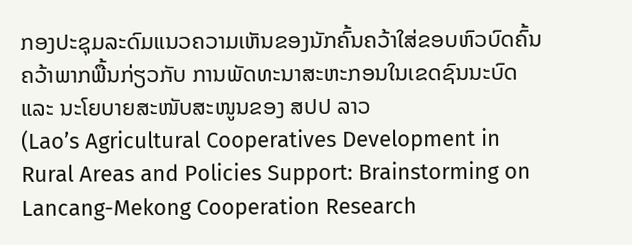ກອງປະຊຸມລະດົມແນວຄວາມເຫັນຂອງນັກຄົ້ນຄວ້າໃສ່ຂອບຫົວບົດຄົ້ນຄວ້າພາກພື້ນກ່ຽວກັບ ການພັດທະນາສະຫະກອນໃນເຂດຊົນນະບົດ ແລະ ນະໂຍບາຍສະໜັບສະໜູນຂອງ ສປປ ລາວ
(Lao’s Agricultural Cooperatives Development in Rural Areas and Policies Support: Brainstorming on Lancang-Mekong Cooperation Research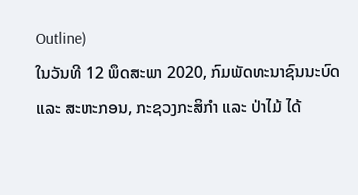Outline)
ໃນວັນທີ 12 ພຶດສະພາ 2020, ກົມພັດທະນາຊົນນະບົດ ແລະ ສະຫະກອນ, ກະຊວງກະສິກໍາ ແລະ ປ່າໄມ້ ໄດ້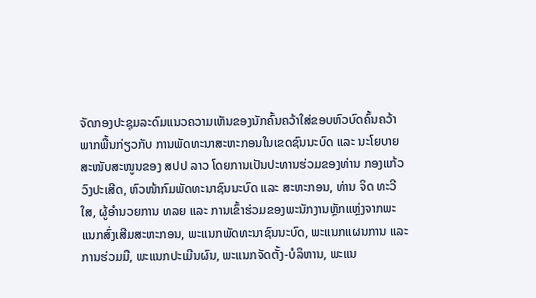ຈັດກອງປະຊຸມລະດົມແນວຄວາມເຫັນຂອງນັກຄົ້ນຄວ້າໃສ່ຂອບຫົວບົດຄົ້ນຄວ້າພາກພື້ນກ່ຽວກັບ ການພັດທະນາສະຫະກອນໃນເຂດຊົນນະບົດ ແລະ ນະໂຍບາຍສະໜັບສະໜູນຂອງ ສປປ ລາວ ໂດຍການເປັນປະທານຮ່ວມຂອງທ່ານ ກອງແກ້ວ ວົງປະເສີດ, ຫົວໜ້າກົມພັດທະນາຊົນນະບົດ ແລະ ສະຫະກອນ, ທ່ານ ຈິດ ທະວີໃສ, ຜູ້ອໍານວຍການ ທລຍ ແລະ ການເຂົ້າຮ່ວມຂອງພະນັກງານຫຼັກແຫຼ່ງຈາກພະແນກສົ່ງເສີມສະຫະກອນ, ພະແນກພັດທະນາຊົນນະບົດ, ພະແນກແຜນການ ແລະ ການຮ່ວມມື, ພະແນກປະເມີນຜົນ, ພະແນກຈັດຕັ້ງ-ບໍລິຫານ, ພະແນ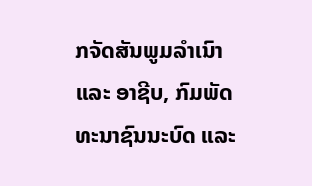ກຈັດສັນພູມລໍາເນົາ ແລະ ອາຊີບ, ກົມພັດທະນາຊົນນະບົດ ແລະ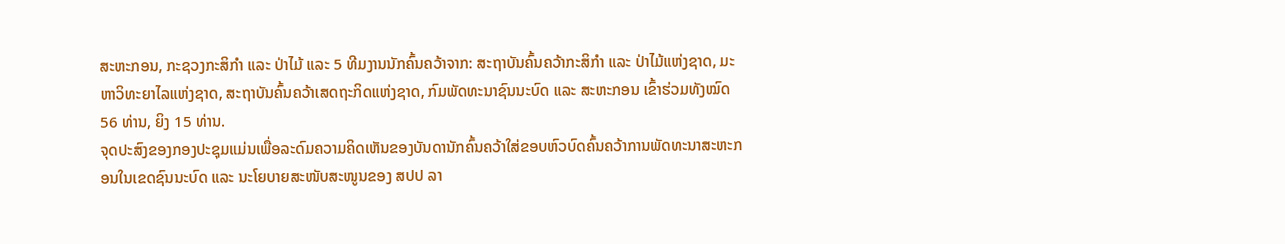ສະຫະກອນ, ກະຊວງກະສິກໍາ ແລະ ປ່າໄມ້ ແລະ 5 ທີມງານນັກຄົ້ນຄວ້າຈາກ: ສະຖາບັນຄົ້ນຄວ້າກະສິກໍາ ແລະ ປ່າໄມ້ແຫ່ງຊາດ, ມະຫາວິທະຍາໄລແຫ່ງຊາດ, ສະຖາບັນຄົ້ນຄວ້າເສດຖະກິດແຫ່ງຊາດ, ກົມພັດທະນາຊົນນະບົດ ແລະ ສະຫະກອນ ເຂົ້າຮ່ວມທັງໝົດ 56 ທ່ານ, ຍິງ 15 ທ່ານ.
ຈຸດປະສົງຂອງກອງປະຊຸມແມ່ນເພື່ອລະດົມຄວາມຄິດເຫັນຂອງບັນດານັກຄົ້ນຄວ້າໃສ່ຂອບຫົວບົດຄົ້ນຄວ້າການພັດທະນາສະຫະກອນໃນເຂດຊົນນະບົດ ແລະ ນະໂຍບາຍສະໜັບສະໜູນຂອງ ສປປ ລາ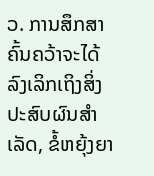ວ. ການສຶກສາຄົ້ນຄວ້າຈະໄດ້ລົງເລິກເຖິງສິ່ງປະສົບຜົນສໍາເລັດ, ຂໍ້ຫຍຸ້ງຍາ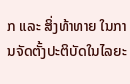ກ ແລະ ສິ່ງທ້າທາຍ ໃນການຈັດຕັ້ງປະຕິບັດໃນໄລຍະ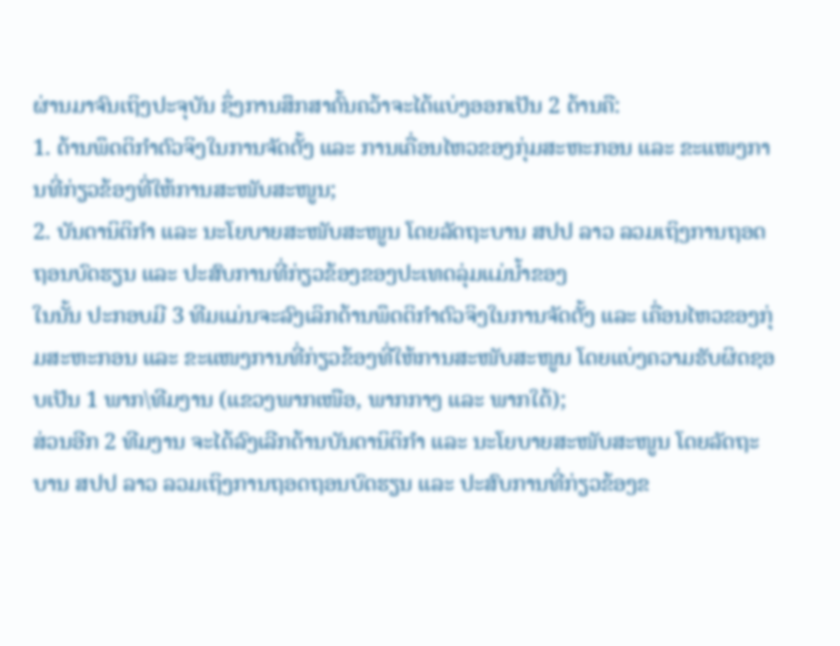ຜ່ານມາຈົນເຖິງປະຈຸບັນ ຊຶ່ງການສຶກສາຄົ້ນຄວ້າຈະໄດ້ແບ່ງອອກເປັນ 2 ດ້ານຄື:
1. ດ້ານພຶດຕິກໍາຕົວຈິງໃນການຈັດຕັ້ງ ແລະ ການເຄື່ອນໄຫວຂອງກຸ່ມສະຫະກອນ ແລະ ຂະແໜງການທີ່ກ່ຽວຂ້ອງທີ່ໃຫ້ການສະໜັບສະໜູນ;
2. ບັນດານິຕິກໍາ ແລະ ນະໂຍບາຍສະໜັບສະໜູນ ໂດຍລັດຖະບານ ສປປ ລາວ ລວມເຖິງການຖອດຖອນບົດຮຽນ ແລະ ປະສົບການທີ່ກ່ຽວຂ້ອງຂອງປະເທດລຸ່ມແມ່ນໍ້າຂອງ
ໃນນັ້ນ ປະກອບມີ 3 ທີມແມ່ນຈະລົງເລິກດ້ານພຶດຕິກໍາຕົວຈິງໃນການຈັດຕັ້ງ ແລະ ເຄື່ອນໄຫວຂອງກຸ່ມສະຫະກອນ ແລະ ຂະແໜງການທີ່ກ່ຽວຂ້ອງທີ່ໃຫ້ການສະໜັບສະໜູນ ໂດຍແບ່ງຄວາມຮັບຜິດຊອບເປັນ 1 ພາກ\ທີມງານ (ແຂວງພາກເໜືອ, ພາກກາງ ແລະ ພາກໃຕ້);
ສ່ວນອີກ 2 ທີມງານ ຈະໄດ້ລົງເລີກດ້ານບັນດານິຕິກໍາ ແລະ ນະໂຍບາຍສະໜັບສະໜູນ ໂດຍລັດຖະບານ ສປປ ລາວ ລວມເຖິງການຖອດຖອນບົດຮຽນ ແລະ ປະສົບການທີ່ກ່ຽວຂ້ອງຂ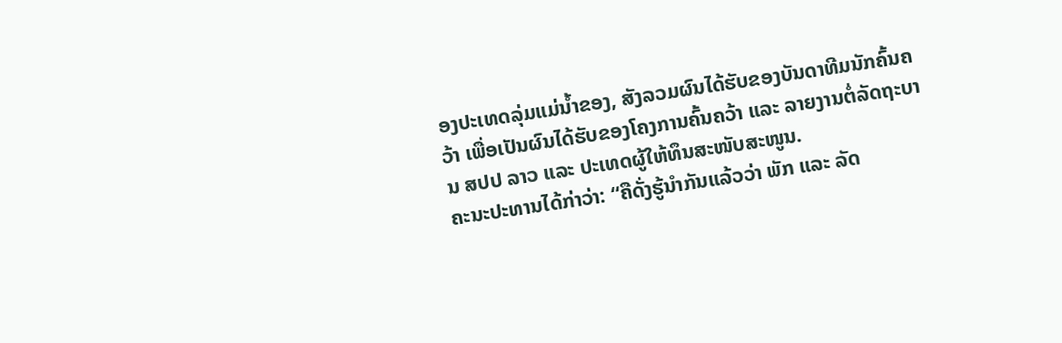ອງປະເທດລຸ່ມແມ່ນໍ້າຂອງ, ສັງລວມຜົນໄດ້ຮັບຂອງບັນດາທີມນັກຄົ້ນຄວ້າ ເພື່ອເປັນຜົນໄດ້ຮັບຂອງໂຄງການຄົ້ນຄວ້າ ແລະ ລາຍງານຕໍ່ລັດຖະບານ ສປປ ລາວ ແລະ ປະເທດຜູ້ໃຫ້ທຶນສະໜັບສະໜູນ.
ຄະນະປະທານໄດ້ກ່າວ່າ: “ຄືດັ່ງຮູ້ນໍາກັນແລ້ວວ່າ ພັກ ແລະ ລັດ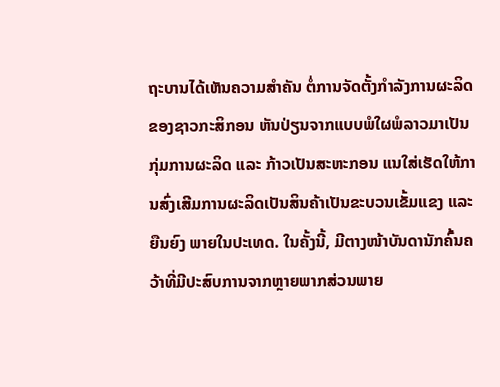ຖະບານໄດ້ເຫັນຄວາມສໍາຄັນ ຕໍ່ການຈັດຕັ້ງກໍາລັງການຜະລິດຂອງຊາວກະສິກອນ ຫັນປ່ຽນຈາກແບບພໍໃຜພໍລາວມາເປັນກຸ່ມການຜະລິດ ແລະ ກ້າວເປັນສະຫະກອນ ແນໃສ່ເຮັດໃຫ້ການສົ່ງເສີມການຜະລິດເປັນສິນຄ້າເປັນຂະບວນເຂັ້ມແຂງ ແລະ ຍືນຍົງ ພາຍໃນປະເທດ. ໃນຄັ້ງນີ້, ມີຕາງໜ້າບັນດານັກຄົ້ນຄວ້າທີ່ມີປະສົບການຈາກຫຼາຍພາກສ່ວນພາຍ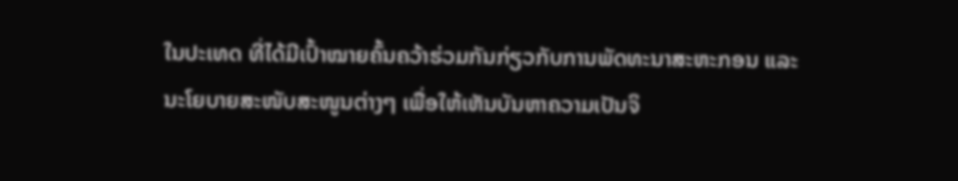ໃນປະເທດ ທີ່ໄດ້ມີເປົ້າໝາຍຄົ້ນຄວ້າຮ່ວມກັນກ່ຽວກັບການພັດທະນາສະຫະກອນ ແລະ ນະໂຍບາຍສະໜັບສະໜູນຕ່າງໆ ເພື່ອໃຫ້ເຫັນບັນຫາຄວາມເປັນຈິ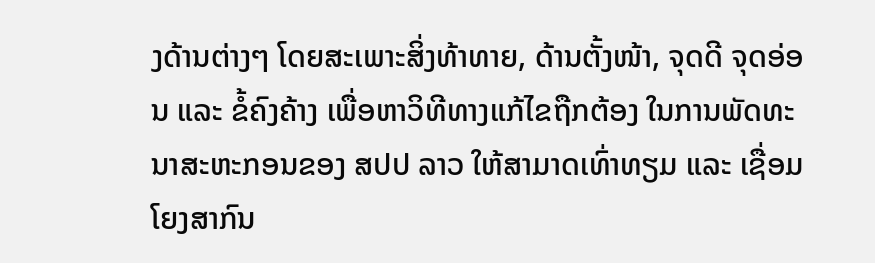ງດ້ານຕ່າງໆ ໂດຍສະເພາະສິ່ງທ້າທາຍ, ດ້ານຕັ້ງໜ້າ, ຈຸດດີ ຈຸດອ່ອນ ແລະ ຂໍ້ຄົງຄ້າງ ເພື່ອຫາວິທີທາງແກ້ໄຂຖືກຕ້ອງ ໃນການພັດທະນາສະຫະກອນຂອງ ສປປ ລາວ ໃຫ້ສາມາດເທົ່າທຽມ ແລະ ເຊື່ອມໂຍງສາກົນ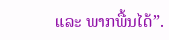ແລະ ພາກພື້ນໄດ້”.